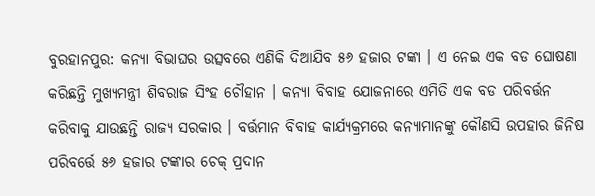ବୁରହାନପୁର: କନ୍ୟା ବିଭାଘର ଉତ୍ସବରେ ଏଣିକି ଦିଆଯିବ ୫୬ ହଜାର ଟଙ୍କା । ଏ ନେଇ ଏକ ବଡ ଘୋଷଣା କରିଛନ୍ତି ମୁଖ୍ୟମନ୍ତ୍ରୀ ଶିବରାଜ ସିଂହ ଚୌହାନ । କନ୍ୟା ବିବାହ ଯୋଜନାରେ ଏମିତି ଏକ ବଡ ପରିବର୍ତ୍ତନ କରିବାକୁ ଯାଉଛନ୍ତି ରାଜ୍ୟ ସରକାର । ବର୍ତ୍ତମାନ ବିବାହ କାର୍ଯ୍ୟକ୍ରମରେ କନ୍ୟାମାନଙ୍କୁ କୌଣସି ଉପହାର ଜିନିଷ ପରିବର୍ତ୍ତେ ୫୬ ହଜାର ଟଙ୍କାର ଚେକ୍ ପ୍ରଦାନ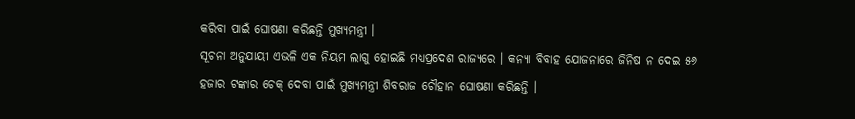କରିବା ପାଇଁ ଘୋଷଣା କରିଛନ୍ତି ମୁଖ୍ୟମନ୍ତ୍ରୀ ।
ସୂଚନା ଅନୁଯାୟୀ ଏଭଳି ଏକ ନିୟମ ଲାଗୁ ହୋଇଛି ମଧ୍ୟପ୍ରଦେଶ ରାଜ୍ୟରେ । କନ୍ୟା ବିବାହ ଯୋଜନାରେ ଜିନିଷ ନ ଦେଇ ୫୬ ହଜାର ଟଙ୍କାର ଚେକ୍ ଦେବା ପାଇଁ ମୁଖ୍ୟମନ୍ତ୍ରୀ ଶିବରାଜ ଚୌହାନ ଘୋଷଣା କରିଛନ୍ତି ।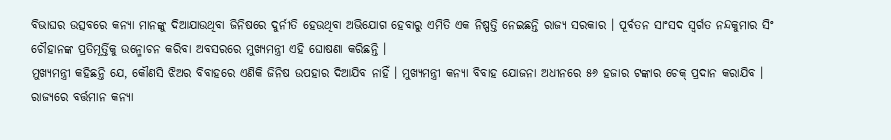ବିଭାଘର ଉତ୍ସବରେ କନ୍ୟା ମାନଙ୍କୁ ଦିଆଯାଉଥିବା ଜିନିଷରେ ଦୁର୍ନୀତି ହେଉଥିବା ଅଭିଯୋଗ ହେବାରୁ ଏମିତି ଏକ ନିଷ୍ପତ୍ତି ନେଇଛନ୍ତି ରାଜ୍ୟ ସରକାର । ପୂର୍ବତନ ସାଂସଦ ସ୍ୱର୍ଗତ ନନ୍ଦକୁମାର ସିଂ ଚୌହାନଙ୍କ ପ୍ରତିମୂର୍ତ୍ତିକୁ ଉନ୍ମୋଚନ କରିବା ଅବସରରେ ମୁଖ୍ୟମନ୍ତ୍ରୀ ଏହି ଘୋଷଣା କରିଛନ୍ତି ।
ମୁଖ୍ୟମନ୍ତ୍ରୀ କହିଛନ୍ତି ଯେ, କୌଣସି ଝିଅର ବିବାହରେ ଏଣିକି ଜିନିଷ ଉପହାର ଦିଆଯିବ ନାହିଁ । ମୁଖ୍ୟମନ୍ତ୍ରୀ କନ୍ୟା ବିବାହ ଯୋଜନା ଅଧୀନରେ ୫୬ ହଜାର ଟଙ୍କାର ଚେକ୍ ପ୍ରଦାନ କରାଯିବ । ରାଜ୍ୟରେ ବର୍ତ୍ତମାନ କନ୍ୟା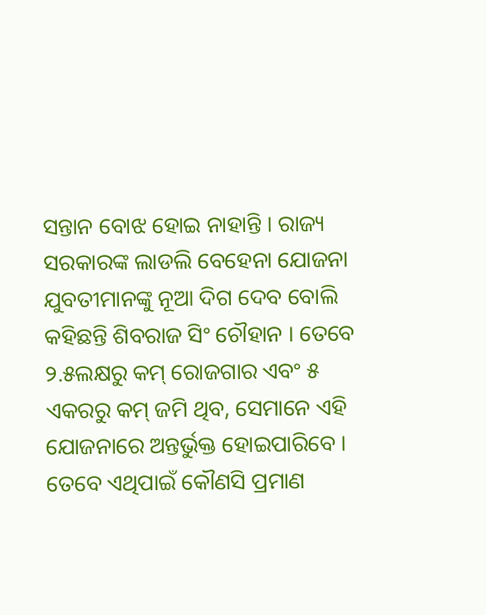ସନ୍ତାନ ବୋଝ ହୋଇ ନାହାନ୍ତି । ରାଜ୍ୟ ସରକାରଙ୍କ ଲାଡଲି ବେହେନା ଯୋଜନା ଯୁବତୀମାନଙ୍କୁ ନୂଆ ଦିଗ ଦେବ ବୋଲି କହିଛନ୍ତି ଶିବରାଜ ସିଂ ଚୌହାନ । ତେବେ ୨.୫ଲକ୍ଷରୁ କମ୍ ରୋଜଗାର ଏବଂ ୫ ଏକରରୁ କମ୍ ଜମି ଥିବ, ସେମାନେ ଏହି ଯୋଜନାରେ ଅନ୍ତର୍ଭୁକ୍ତ ହୋଇପାରିବେ । ତେବେ ଏଥିପାଇଁ କୌଣସି ପ୍ରମାଣ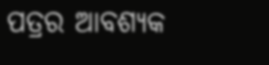ପତ୍ରର ଆବଶ୍ୟକ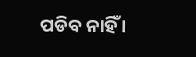ପଡିବ ନାହିଁ ।